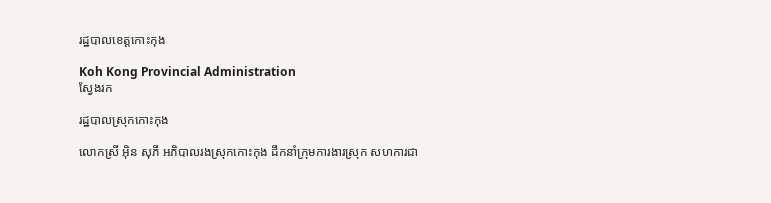រដ្ឋបាលខេត្តកោះកុង

Koh Kong Provincial Administration
ស្វែងរក

រដ្ឋបាលស្រុកកោះកុង

លោកស្រី អ៊ិន សុភី អភិបាលរងស្រុកកោះកុង ដឹកនាំក្រុមការងារស្រុក សហការជា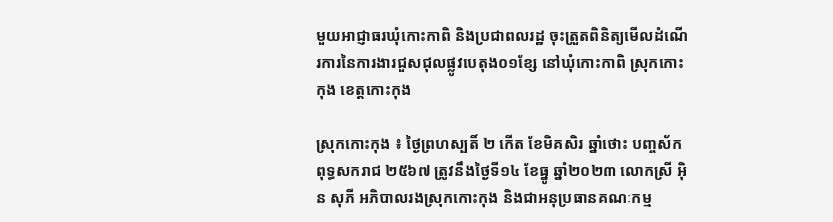មួយអាជ្ញាធរឃុំកោះកាពិ និងប្រជាពលរដ្ឋ ចុះត្រួតពិនិត្យមើលដំណើរការនៃការងារជួសជុលផ្លូវបេតុង០១ខ្សែ នៅឃុំកោះកាពិ ស្រុកកោះកុង ខេត្តកោះកុង

ស្រុកកោះកុង ៖ ថ្ងៃព្រហស្បតិ៍ ២ កើត ខែមិគសិរ ឆ្នាំថោះ បញ្ចស័ក ពុទ្ធសករាជ ២៥៦៧ ត្រូវនឹងថ្ងៃទី១៤ ខែធ្នូ ឆ្នាំ២០២៣ លោកស្រី អ៊ិន សុភី អភិបាលរងស្រុកកោះកុង និងជាអនុប្រធានគណៈកម្ម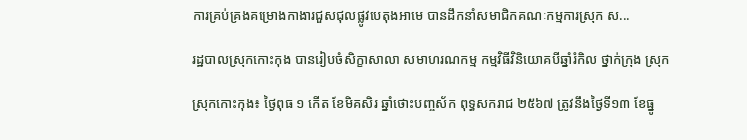ការគ្រប់គ្រងគម្រោងកាងារជួសជុលផ្លូវបេតុងអាមេ បានដឹកនាំសមាជិកគណៈកម្មការស្រុក ស...

រដ្ឋបាលស្រុកកោះកុង បានរៀបចំសិក្ខាសាលា សមាហរណកម្ម កម្មវិធីវិនិយោគបីឆ្នាំរំកិល ថ្នាក់ក្រុង ស្រុក

ស្រុកកោះកុង៖ ថ្ងៃពុធ ១ កើត ខែមិគសិរ ឆ្នាំថោះបញ្ចស័ក ពុទ្ធសករាជ ២៥៦៧ ត្រូវនឹងថ្ងៃទី១៣ ខែធ្នូ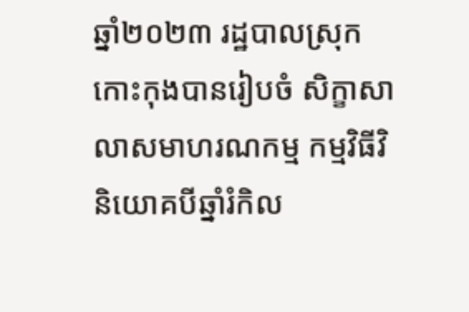ឆ្នាំ២០២៣ រដ្ឋបាលស្រុកកោះកុងបានរៀបចំ សិក្ខាសាលាសមាហរណកម្ម កម្មវិធីវិនិយោគបីឆ្នាំរំកិល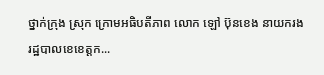ថ្នាក់ក្រុង ស្រុក ក្រោមអធិបតីភាព លោក ឡៅ ប៊ុនខេង នាយករងរដ្ឋបាលខេខេត្តក...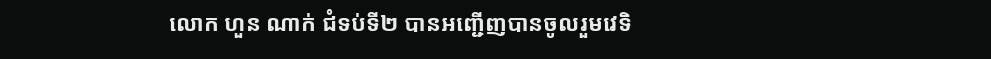លោក ហួន ណាក់ ជំទប់ទី២ បានអញ្ជើញបានចូលរួមវេទិ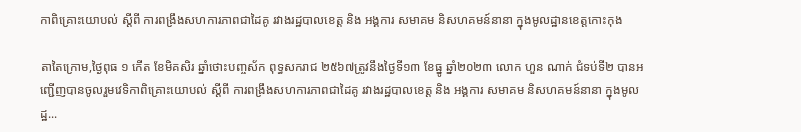កាពិគ្រោះយោបល់ ស្ដីពី ការពង្រឹងសហការភាពជាដៃគូ រវាងរដ្ឋបាលខេត្ត និង អង្គការ សមាគម និសហគមន៍នានា ក្នុងមូលដ្ឋានខេត្តកោះកុង

តាតៃក្រោម,ថ្ងៃពុធ ១ កើត ខែមិគសិរ ឆ្នាំថោះបញ្ចស័ក ពុទ្ធសករាជ ២៥៦៧ត្រូវនឹងថ្ងៃទី១៣ ខែធ្នូ ឆ្នាំ២០២៣ លោក ហួន ណាក់ ជំទប់ទី២ បានអញ្ជើញបានចូលរួមវេទិកាពិគ្រោះយោបល់ ស្ដីពី ការពង្រឹងសហការភាពជាដៃគូ រវាងរដ្ឋបាលខេត្ត និង អង្គការ សមាគម និសហគមន៍នានា ក្នុងមូលដ្ឋ...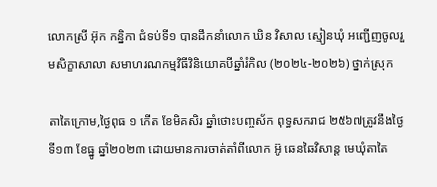លោកស្រី អ៊ុក កន្និកា ជំទប់ទី១ បានដឹកនាំលោក ឃិន វិសាល ស្មៀនឃុំ អញ្ជើញចូលរួមសិក្ខាសាលា សមាហរណកម្មវិធីវិនិយោគបីឆ្នាំរំកិល (២០២៤-២០២៦) ថ្នាក់ស្រុក

តាតៃក្រោម,ថ្ងៃពុធ ១ កើត ខែមិគសិរ ឆ្នាំថោះបញ្ចស័ក ពុទ្ធសករាជ ២៥៦៧ត្រូវនឹងថ្ងៃទី១៣ ខែធ្នូ ឆ្នាំ២០២៣ ដោយមានការចាត់តាំពីលោក អ៊ូ ឆេនឆៃវិសាន្ដ មេឃុំតាតៃ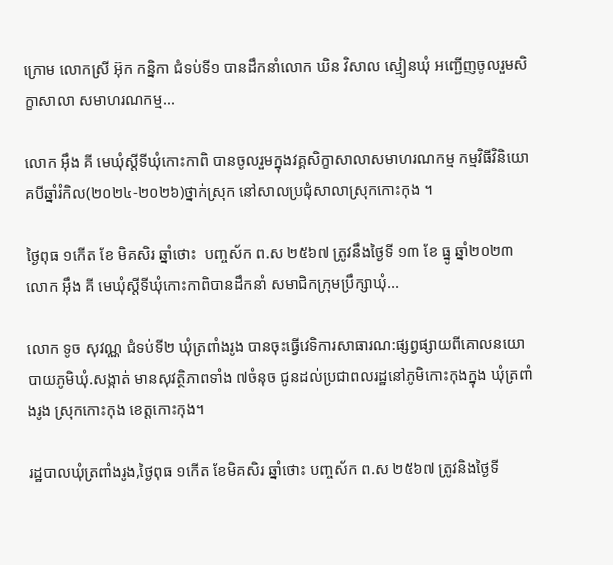ក្រោម លោកស្រី អ៊ុក កន្និកា ជំទប់ទី១ បានដឹកនាំលោក ឃិន វិសាល ស្មៀនឃុំ អញ្ជើញចូលរួមសិក្ខាសាលា សមាហរណកម្ម...

លោក អុឹង គី មេឃុំស្ដីទីឃុំកោះកាពិ បានចូលរួមក្នុងវគ្គសិក្ខាសាលាសមាហរណកម្ម កម្មវិធីវិនិយោគបីឆ្នាំរំកិល(២០២៤-២០២៦)ថ្នាក់ស្រុក នៅសាលប្រជុំសាលាស្រុកកោះកុង ។

ថ្ងៃពុធ ១កើត ខែ មិគសិរ ឆ្នាំថោះ  បញ្ចស័ក ព.ស ២៥៦៧ ត្រូវនឹងថ្ងៃទី ១៣ ខែ ធ្នូ ឆ្នាំ២០២៣  លោក អុឹង គី មេឃុំស្ដីទីឃុំកោះកាពិបានដឹកនាំ សមាជិកក្រុមប្រឹក្សាឃុំ...

លោក ទូច សុវណ្ណ ជំទប់ទី២ ឃុំត្រពាំងរូង បានចុះធ្វើវេទិការសាធារណ:ផ្សព្វផ្សាយពីគោលនយោបាយភូមិឃុំ.សង្កាត់ មានសុវត្ថិភាពទាំង ៧ចំនុច ជូនដល់ប្រជាពលរដ្ឋនៅភូមិកោះកុងក្នុង ឃុំត្រពាំងរូង ស្រុកកោះកុង ខេត្តកោះកុង។

រដ្ឋបាលឃុំត្រពាំងរូង,ថ្ងៃពុធ ១កើត ខែមិគសិរ ឆ្នាំថោះ បញ្ចស័ក ព.ស ២៥៦៧ ត្រូវនិងថ្ងៃទី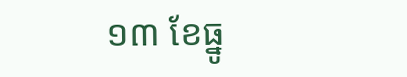១៣ ខែធ្នូ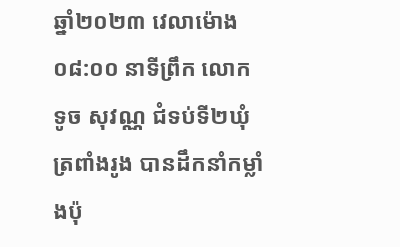ឆ្នាំ២០២៣ វេលាម៉ោង ០៨:០០ នាទីព្រឹក លោក ទូច សុវណ្ណ ជំទប់ទី២ឃុំត្រពាំងរូង បានដឹកនាំកម្លាំងប៉ុ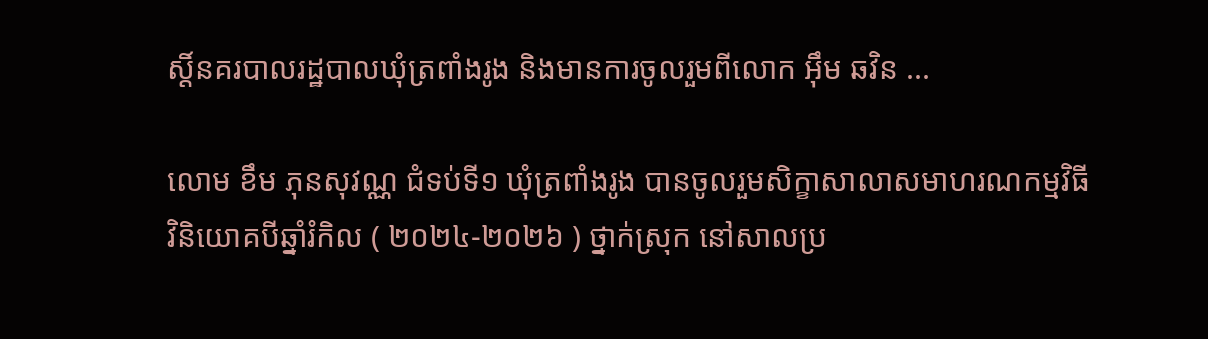ស្តិ៍នគរបាលរដ្ឋបាលឃុំត្រពាំងរូង និងមានការចូលរួមពីលោក អុឹម ឆវិន ...

លោម ខឹម ភុនសុវណ្ណ ជំទប់ទី១ ឃុំត្រពាំងរូង បានចូលរួមសិក្ខាសាលាសមាហរណកម្មវិធីវិនិយោគបីឆ្នាំរំកិល ( ២០២៤-២០២៦ ) ថ្នាក់ស្រុក នៅសាលប្រ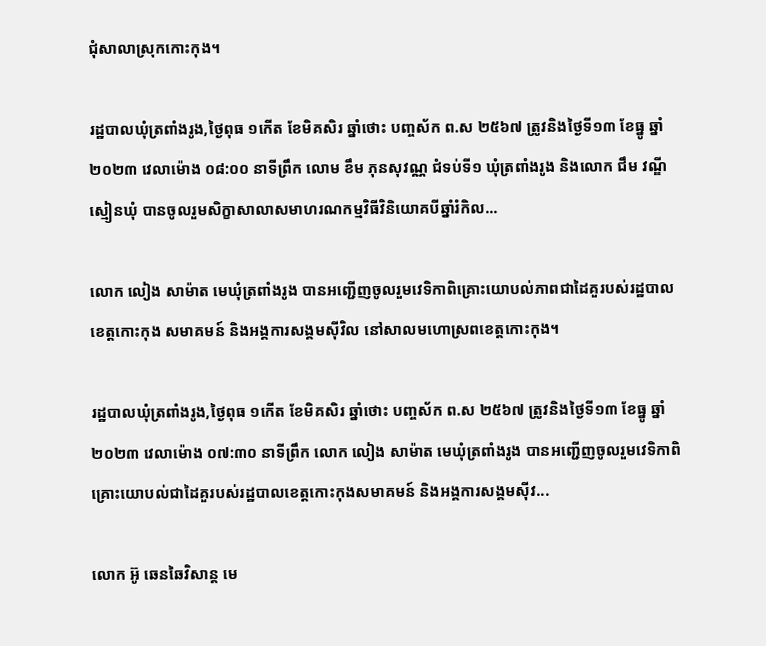ជុំសាលាស្រុកកោះកុង។

រដ្ឋបាលឃុំត្រពាំងរូង,ថ្ងៃពុធ ១កើត ខែមិគសិរ ឆ្នាំថោះ បញ្ចស័ក ព.ស ២៥៦៧ ត្រូវនិងថ្ងៃទី១៣ ខែធ្នូ ឆ្នាំ២០២៣ វេលាម៉ោង ០៨:០០ នាទីព្រឹក លោម ខឹម ភុនសុវណ្ណ ជំទប់ទី១ ឃុំត្រពាំងរូង និងលោក ជឹម វណ្ឌី ស្មៀនឃុំ បានចូលរួមសិក្ខាសាលាសមាហរណកម្មវិធីវិនិយោគបីឆ្នាំរំកិល...

លោក លៀង សាម៉ាត មេឃុំត្រពាំងរូង បានអញ្ជើញចូលរួមវេទិកាពិគ្រោះយោបល់ភាពជាដៃគួរបស់រដ្ឋបាលខេត្តកោះកុង សមាគមន៍ និងអង្គការសង្គមសុីវិល នៅសាលមហោស្រពខេត្តកោះកុង។

រដ្ឋបាលឃុំត្រពាំងរូង,ថ្ងៃពុធ ១កើត ខែមិគសិរ ឆ្នាំថោះ បញ្ចស័ក ព.ស ២៥៦៧ ត្រូវនិងថ្ងៃទី១៣ ខែធ្នូ ឆ្នាំ២០២៣ វេលាម៉ោង ០៧:៣០ នាទីព្រឹក លោក លៀង សាម៉ាត មេឃុំត្រពាំងរូង បានអញ្ជើញចូលរួមវេទិកាពិគ្រោះយោបល់ជាដៃគួរបស់រដ្ឋបាលខេត្តកោះកុងសមាគមន៍ និងអង្គការសង្គមសុីវ...

លោក អ៊ូ ឆេនឆៃវិសាន្ត មេ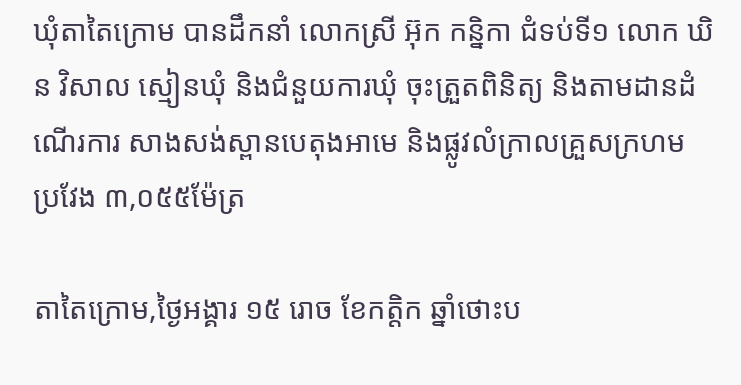ឃុំតាតៃក្រោម បានដឹកនាំ លោកស្រី អ៊ុក កន្និកា ជំទប់ទី១ លោក ឃិន វិសាល ស្មៀនឃុំ និងជំនួយការឃុំ ចុះត្រួតពិនិត្យ និងតាមដានដំណើរការ សាងសង់ស្ពានបេតុងអាមេ និងផ្លូវលំក្រាលគ្រួសក្រហម ប្រវែង ៣,០៥៥ម៉ែត្រ

តាតៃក្រោម,ថ្ងៃអង្គារ ១៥ រោច ខែកត្តិក ឆ្នាំថោះប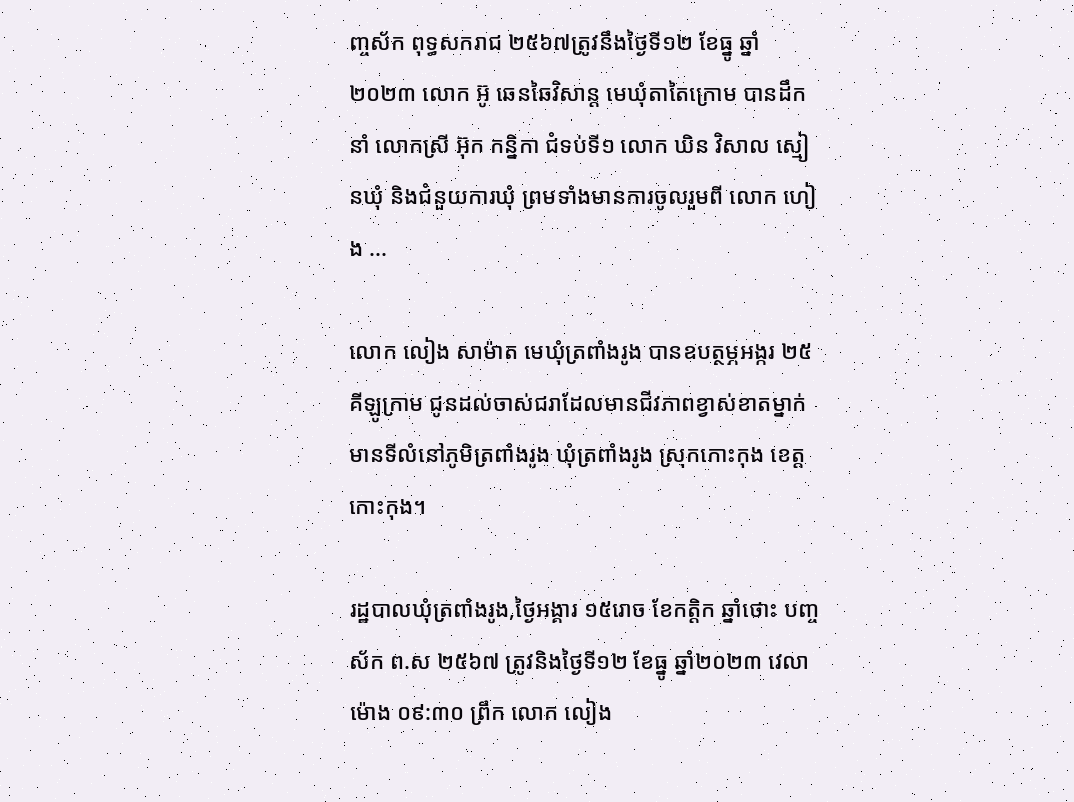ញ្ចស័ក ពុទ្ធសករាជ ២៥៦៧ត្រូវនឹងថ្ងៃទី១២ ខែធ្នូ ឆ្នាំ២០២៣ លោក អ៊ូ ឆេនឆៃវិសាន្ត មេឃុំតាតៃក្រោម បានដឹកនាំ លោកស្រី អ៊ុក កន្និកា ជំទប់ទី១ លោក ឃិន វិសាល ស្មៀនឃុំ និងជំនួយការឃុំ ព្រមទាំងមានការចូលរួមពី លោក ហៀង ...

លោក លៀង សាម៉ាត មេឃុំត្រពាំងរូង បានឧបត្ថម្ភអង្ករ ២៥គីឡូក្រាម ជូនដល់ចាស់ជរាដែលមានជីវភាពខ្វាស់ខាតម្នាក់ មានទីលំនៅភូមិត្រពាំងរូង ឃុំត្រពាំងរូង ស្រុកកោះកុង ខេត្តកោះកុង។

រដ្ឋបាលឃុំត្រពាំងរូង,ថ្ងៃអង្គារ ១៥រោច ខែកត្ដិក ឆ្នាំថោះ បញ្ចស័ក ព.ស ២៥៦៧ ត្រូវនិងថ្ងៃទី១២ ខែធ្នូ ឆ្នាំ២០២៣ វេលាម៉ោង ០៩:៣០ ព្រឹក លោក លៀង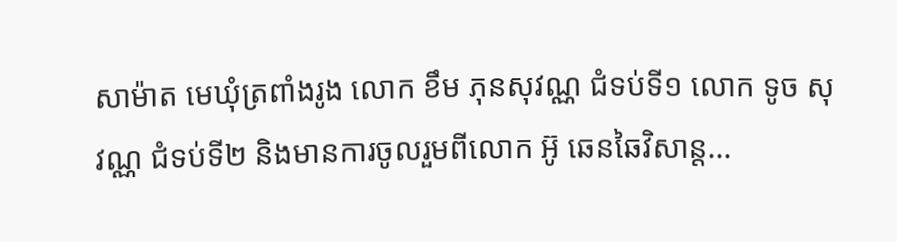សាម៉ាត មេឃុំត្រពាំងរូង លោក ខឹម ភុនសុវណ្ណ ជំទប់ទី១ លោក ទូច សុវណ្ណ ជំទប់ទី២ និងមានការចូលរួមពីលោក អ៊ូ ឆេនឆៃវិសាន្ត...